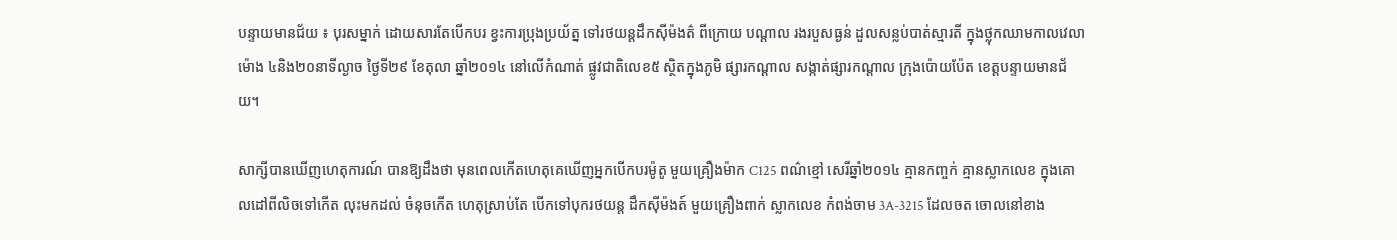បន្ទាយមានជ័យ ៖ បុរសម្នាក់ ដោយសារតែបើកបរ ខ្វះការប្រុងប្រយ័ត្ន ទៅរថយន្ដដឹកស៊ីម៉ងត៌ ពីក្រោយ បណ្តាល រងរបួសធ្ងន់ ដួលសន្លប់បាត់ស្មារតី ក្នុងថ្លុកឈាមកាលវេលា ម៉ោង ៤និង២០នាទីល្ងាច ថ្ងៃទី២៩ ខែតុលា ឆ្នាំ២០១៤ នៅលើកំណាត់ ផ្លូវជាតិលេខ៥ ស្ថិតក្នុងភូមិ ផ្សារកណ្តាល សង្កាត់ផ្សារកណ្តាល ក្រុងប៉ោយប៉ែត ខេត្តបន្ទាយមានជ័យ។

សាក្សីបានឃើញហេតុការណ៍ បានឱ្យដឹងថា មុនពេលកើតហេតុគេឃើញអ្នកបើកបរម៉ូតូ មួយគ្រឿងម៉ាក C125 ពណ៌ខ្មៅ សេរីឆ្នាំ២០១៤ គ្មានកញ្ចក់ គ្មានស្លាកលេខ ក្នុងគោលដៅពីលិចទៅកើត លុះមកដល់ ចំនុចកើត ហេតុស្រាប់តែ បើកទៅបុករថយន្ត ដឹកស៊ីម៉ងត៍ មួយគ្រឿងពាក់ ស្លាកលេខ កំពង់ចាម 3A-3215 ដែលចត ចោលនៅខាង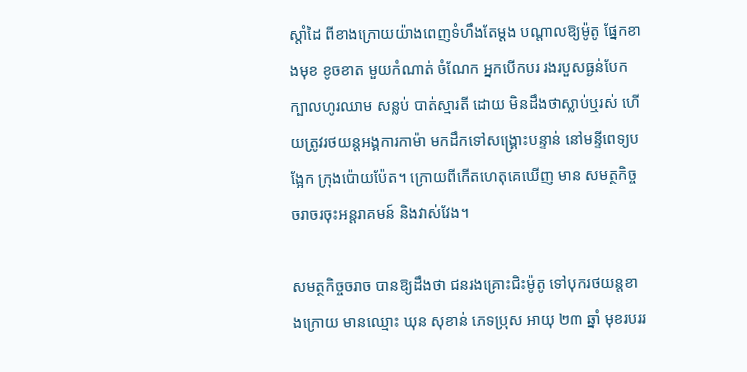ស្តាំដៃ ពីខាងក្រោយយ៉ាងពេញទំហឹងតែម្តង បណ្តាលឱ្យម៉ូតូ ផ្នែកខាងមុខ ខូចខាត មួយកំណាត់ ចំណែក អ្នកបើកបរ រងរបួសធ្ងន់បែកក្បាលហូរឈាម សន្លប់ បាត់ស្មារតី ដោយ មិនដឹងថាស្លាប់ឬរស់ ហើយត្រូវរថយន្តអង្គការកាម៉ា មកដឹកទៅសង្គ្រោះបន្ទាន់ នៅមន្ទីពេទ្យបង្អែក ក្រុងប៉ោយប៉ែត។ ក្រោយពីកើតហេតុគេឃើញ មាន សមត្ថកិច្ចចរាចរចុះអន្តរាគមន៍ និងវាស់វែង។

សមត្ថកិច្ចចរាច បានឱ្យដឹងថា ជនរងគ្រោះជិះម៉ូតូ ទៅបុករថយន្តខាងក្រោយ មានឈ្មោះ ឃុន សុខាន់ ភេទប្រុស អាយុ ២៣ ឆ្នាំ មុខរបររ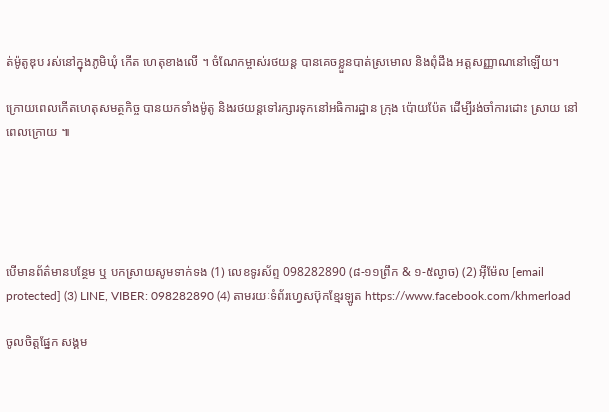ត់ម៉ូតូឌុប រស់នៅក្នុងភូមិឃុំ កើត ហេតុខាងលើ ។ ចំណែកម្ចាស់រថយន្ត បានគេចខ្លួនបាត់ស្រមោល និងពុំដឹង អត្តសញ្ញាណនៅឡើយ។

ក្រោយពេលកើតហេតុសមត្ថកិច្ច បានយកទាំងម៉ូតូ និងរថយន្តទៅរក្សារទុកនៅអធិការដ្ឋាន ក្រុង ប៉ោយប៉ែត ដើម្បីរង់ចាំការដោះ ស្រាយ នៅពេលក្រោយ ៕





បើមានព័ត៌មានបន្ថែម ឬ បកស្រាយសូមទាក់ទង (1) លេខទូរស័ព្ទ 098282890 (៨-១១ព្រឹក & ១-៥ល្ងាច) (2) អ៊ីម៉ែល [email protected] (3) LINE, VIBER: 098282890 (4) តាមរយៈទំព័រហ្វេសប៊ុកខ្មែរឡូត https://www.facebook.com/khmerload

ចូលចិត្តផ្នែក សង្គម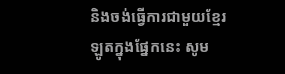និងចង់ធ្វើការជាមួយខ្មែរឡូតក្នុងផ្នែកនេះ សូម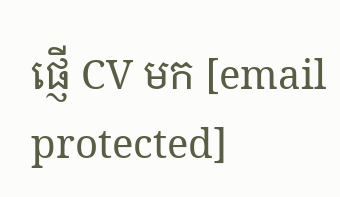ផ្ញើ CV មក [email protected]